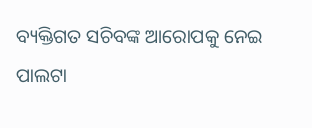ବ୍ୟକ୍ତିଗତ ସଚିବଙ୍କ ଆରୋପକୁ ନେଇ ପାଲଟା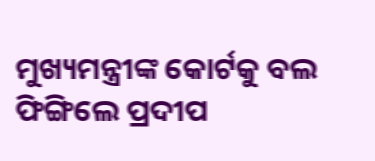ମୁଖ୍ୟମନ୍ତ୍ରୀଙ୍କ କୋର୍ଟକୁ ବଲ ଫିଙ୍ଗିଲେ ପ୍ରଦୀପ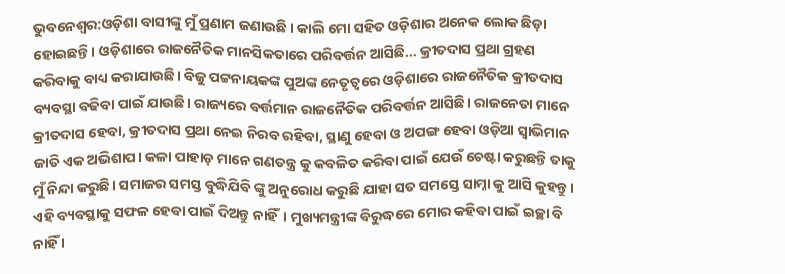ଭୁବନେଶ୍ୱର:ଓଡ଼ିଶା ବାସୀଙ୍କୁ ମୁଁ ପ୍ରଣାମ ଜଣାଉଛି । କାଲି ମୋ ସହିତ ଓଡ଼ିଶାର ଅନେକ ଲୋକ ଛିଡ଼ା ହୋଇଛନ୍ତି। ଓଡ଼ିଶାରେ ରାଜନୈତିକ ମାନସିକତାରେ ପରିବର୍ତ୍ତନ ଆସିଛି… କ୍ରୀତଦାସ ପ୍ରଥା ଗ୍ରହଣ କରିବାକୁ ବାଧ୍ୟ କରାଯାଉଛି। ବିଜୁ ପଟ୍ଟନାୟକଙ୍କ ପୁଅଙ୍କ ନେତୃତ୍ୱରେ ଓଡ଼ିଶାରେ ରାଜନୈତିକ କ୍ରୀତଦାସ ବ୍ୟବସ୍ଥା ବଢିବା ପାଇଁ ଯାଉଛି। ରାଜ୍ୟରେ ବର୍ତ୍ତମାନ ରାଜନୈତିକ ପରିବର୍ତ୍ତନ ଆସିଛି। ରାଜନେତା ମାନେ କ୍ରୀତଦାସ ହେବା, କ୍ରୀତଦାସ ପ୍ରଥା ନେଇ ନିରବ ରହିବା, ସ୍ଥାଣୁ ହେବା ଓ ଅପଙ୍ଗ ହେବା ଓଡ଼ିଆ ସ୍ୱାଭିମାନ ଜାତି ଏକ ଅଭିଶାପ। କଳା ପାହାଡ଼ ମାନେ ଗଣତନ୍ତ୍ର କୁ କବଳିତ କରିବା ପାଇଁ ଯେଉଁ ଚେଷ୍ଟା କରୁଛନ୍ତି ତାକୁ ମୁଁ ନିନ୍ଦା କରୁଛି। ସମାଜର ସମସ୍ତ ବୁଦ୍ଧିଯିବି ଙ୍କୁ ଅନୁରୋଧ କରୁଛି ଯାହା ସତ ସମସ୍ତେ ସାମ୍ନା କୁ ଆସି କୁହନ୍ତୁ। ଏହି ବ୍ୟବସ୍ଥାକୁ ସଫଳ ହେବା ପାଇଁ ଦିଅନ୍ତୁ ନାହିଁ। ମୁଖ୍ୟମନ୍ତ୍ରୀଙ୍କ ବିରୁଦ୍ଧରେ ମୋର କହିବା ପାଇଁ ଇଚ୍ଛା ବି ନାହିଁ ।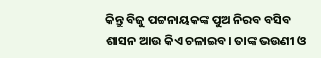କିନ୍ତୁ ବିଜୁ ପଟ୍ଟନାୟକଙ୍କ ପୁଅ ନିରବ ବସିବ ଶାସନ ଆଉ କିଏ ଚଳାଇବ। ତାଙ୍କ ଭଉଣୀ ଓ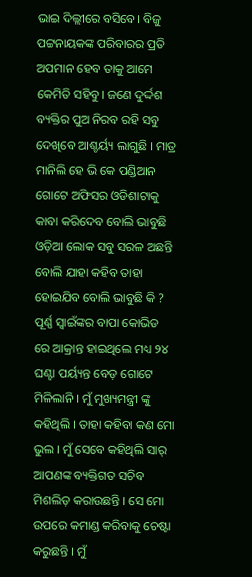ଭାଇ ଦିଲ୍ଲୀରେ ବସିବେ। ବିଜୁ ପଟ୍ଟନାୟକଙ୍କ ପରିବାରର ପ୍ରତି ଅପମାନ ହେବ ତାକୁ ଆମେ କେମିତି ସହିବୁ। ଜଣେ ଦୁର୍ଦ୍ଦଶ ବ୍ୟକ୍ତିର ପୁଅ ନିରବ ରହି ସବୁ ଦେଖିବେ ଆଶ୍ଚର୍ୟ୍ୟ ଲାଗୁଛି । ମାତ୍ର ମାନିଲି ହେ ଭି କେ ପଣ୍ଡିଆନ ଗୋଟେ ଅଫିସର ଓଡିଶାଟାକୁ କାବା କରିଦେବ ବୋଲି ଭାବୁଛି ଓଡ଼ିଆ ଲୋକ ସବୁ ସରଳ ଅଛନ୍ତି ବୋଲି ଯାହା କହିବ ତାହା ହୋଇଯିବ ବୋଲି ଭାବୁଛି କି ?
ପୂର୍ଣ୍ଣ ସ୍ୱାଇଁଙ୍କର ବାପା କୋଭିଡ ରେ ଆକ୍ରାନ୍ତ ହାଇଥିଲେ ମଧ୍ୟ ୨୪ ଘଣ୍ଟା ପର୍ୟ୍ୟନ୍ତ ବେଡ଼ ଗୋଟେ ମିଳିଲାନି । ମୁଁ ମୁଖ୍ୟମନ୍ତ୍ରୀ ଙ୍କୁ କହିଥିଲି । ତାହା କହିବା କଣ ମୋ ଭୁଲ । ମୁଁ ସେବେ କହିଥିଲି ସାର୍ ଆପଣଙ୍କ ବ୍ୟକ୍ତିଗତ ସଚିବ ମିଶଲିଡ଼ କରାଉଛନ୍ତି । ସେ ମୋ ଉପରେ କମାଣ୍ଡ କରିବାକୁ ଚେଷ୍ଟା କରୁଛନ୍ତି । ମୁଁ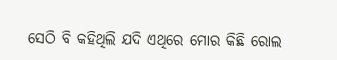ସେଠି ବି କହିଥିଲି ଯଦି ଏଥିରେ ମୋର କିଛି ରୋଲ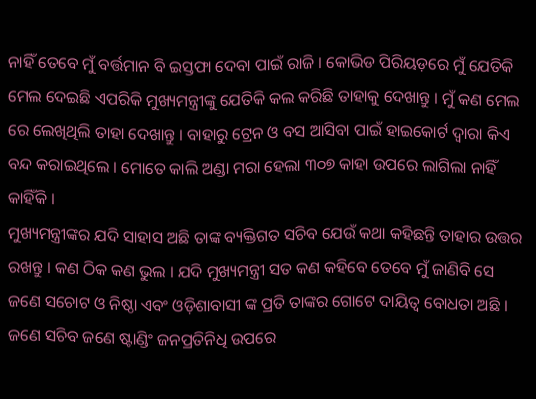ନାହିଁ ତେବେ ମୁଁ ବର୍ତ୍ତମାନ ବି ଇସ୍ତଫା ଦେବା ପାଇଁ ରାଜି । କୋଭିଡ ପିରିୟଡ଼ରେ ମୁଁ ଯେତିକି ମେଲ ଦେଇଛି ଏପରିକି ମୁଖ୍ୟମନ୍ତ୍ରୀଙ୍କୁ ଯେତିକି କଲ କରିଛି ତାହାକୁ ଦେଖାନ୍ତୁ । ମୁଁ କଣ ମେଲ ରେ ଲେଖିଥିଲି ତାହା ଦେଖାନ୍ତୁ । ବାହାରୁ ଟ୍ରେନ ଓ ବସ ଆସିବା ପାଇଁ ହାଇକୋର୍ଟ ଦ୍ୱାରା କିଏ ବନ୍ଦ କରାଇଥିଲେ । ମୋତେ କାଲି ଅଣ୍ଡା ମରା ହେଲା ୩୦୭ କାହା ଉପରେ ଲାଗିଲା ନାହିଁ କାହିଁକି ।
ମୁଖ୍ୟମନ୍ତ୍ରୀଙ୍କର ଯଦି ସାହାସ ଅଛି ତାଙ୍କ ବ୍ୟକ୍ତିଗତ ସଚିବ ଯେଉଁ କଥା କହିଛନ୍ତି ତାହାର ଉତ୍ତର ରଖନ୍ତୁ । କଣ ଠିକ କଣ ଭୁଲ । ଯଦି ମୁଖ୍ୟମନ୍ତ୍ରୀ ସତ କଣ କହିବେ ତେବେ ମୁଁ ଜାଣିବି ସେ ଜଣେ ସଚୋଟ ଓ ନିଷ୍ଠା ଏବଂ ଓଡ଼ିଶାବାସୀ ଙ୍କ ପ୍ରତି ତାଙ୍କର ଗୋଟେ ଦାୟିତ୍ୱ ବୋଧତା ଅଛି । ଜଣେ ସଚିବ ଜଣେ ଷ୍ଟାଣ୍ଡିଂ ଜନପ୍ରତିନିଧି ଉପରେ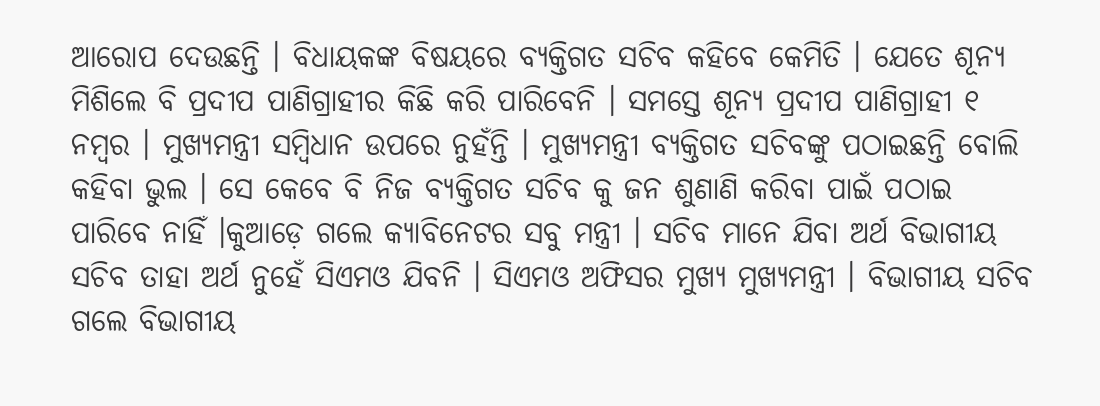ଆରୋପ ଦେଉଛନ୍ତି । ବିଧାୟକଙ୍କ ବିଷୟରେ ବ୍ୟକ୍ତିଗତ ସଚିବ କହିବେ କେମିତି । ଯେତେ ଶୂନ୍ୟ ମିଶିଲେ ବି ପ୍ରଦୀପ ପାଣିଗ୍ରାହୀର କିଛି କରି ପାରିବେନି । ସମସ୍ତେ ଶୂନ୍ୟ ପ୍ରଦୀପ ପାଣିଗ୍ରାହୀ ୧ ନମ୍ବର । ମୁଖ୍ୟମନ୍ତ୍ରୀ ସମ୍ବିଧାନ ଉପରେ ନୁହଁନ୍ତି । ମୁଖ୍ୟମନ୍ତ୍ରୀ ବ୍ୟକ୍ତିଗତ ସଚିବଙ୍କୁ ପଠାଇଛନ୍ତି ବୋଲି କହିବା ଭୁଲ । ସେ କେବେ ବି ନିଜ ବ୍ୟକ୍ତିଗତ ସଚିବ କୁ ଜନ ଶୁଣାଣି କରିବା ପାଇଁ ପଠାଇ ପାରିବେ ନାହିଁ ।କୁଆଡ଼େ ଗଲେ କ୍ୟାବିନେଟର ସବୁ ମନ୍ତ୍ରୀ । ସଚିବ ମାନେ ଯିବା ଅର୍ଥ ବିଭାଗୀୟ ସଚିବ ତାହା ଅର୍ଥ ନୁହେଁ ସିଏମଓ ଯିବନି । ସିଏମଓ ଅଫିସର ମୁଖ୍ୟ ମୁଖ୍ୟମନ୍ତ୍ରୀ । ବିଭାଗୀୟ ସଚିବ ଗଲେ ବିଭାଗୀୟ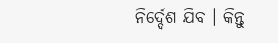ନିର୍ଦ୍ଦେଶ ଯିବ । କିନ୍ତୁ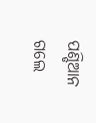ପଣ୍ଡିଆନ ଗଲେ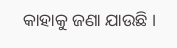କାହାକୁ ଜଣା ଯାଉଛି ।